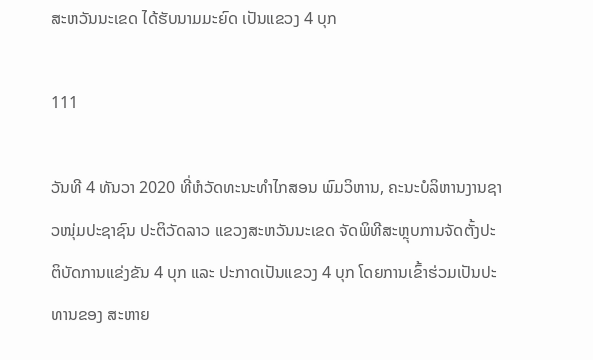ສະຫວັນນະເຂດ ໄດ້ຮັບນາມມະຍົດ ເປັນແຂວງ 4 ບຸກ

111

ວັນທີ 4 ທັນວາ 2020 ທີ່ຫໍວັດທະນະທໍາໄກສອນ ພົມວິຫານ, ຄະນະບໍລິຫານງານຊາວໜຸ່ມປະຊາຊົນ ປະຕິວັດລາວ ແຂວງສະຫວັນນະເຂດ ຈັດພິທີສະຫຼຸບການຈັດຕັ້ງປະຕິບັດການແຂ່ງຂັນ 4 ບຸກ ແລະ ປະກາດເປັນແຂວງ 4 ບຸກ ໂດຍການເຂົ້າຮ່ວມເປັນປະທານຂອງ ສະຫາຍ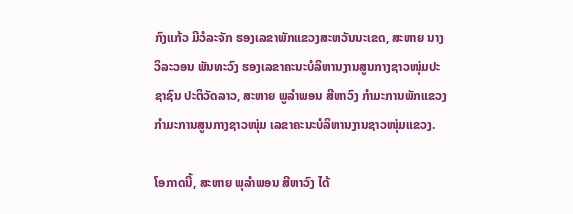ກົງແກ້ວ ມີວໍລະຈັກ ຮອງເລຂາພັກແຂວງສະຫວັນນະເຂດ, ສະຫາຍ ນາງ ວິລະວອນ ພັນທະວົງ ຮອງເລຂາຄະນະບໍລິຫານງານສູນກາງຊາວໜຸ່ມປະຊາຊົນ ປະຕິວັດລາວ, ສະຫາຍ ພູລໍາພອນ ສີຫາວົງ ກໍາມະການພັກແຂວງ ກໍາມະການສູນກາງຊາວໜຸ່ມ ເລຂາຄະນະບໍລິຫານງານຊາວໜຸ່ມແຂວງ.

ໂອກາດນີ້, ສະຫາຍ ພຸລໍາພອນ ສີຫາວົງ ໄດ້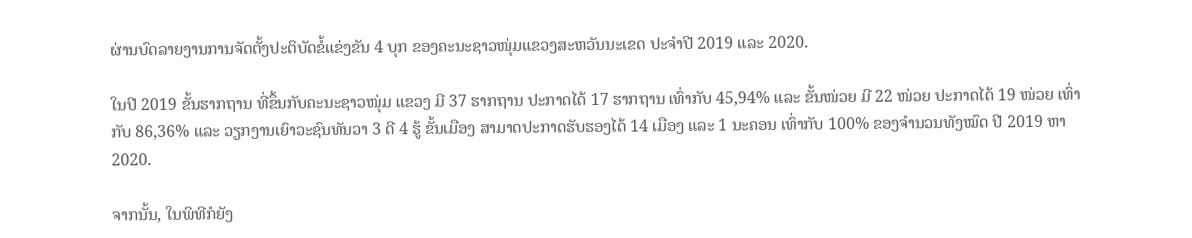ຜ່ານບົດລາຍງານການຈັດຕັ້ງປະຕິບັດຂໍ້ແຂ່ງຂັນ 4 ບຸກ ຂອງຄະນະຊາວໜຸ່ມແຂວງສະຫວັນນະເຂດ ປະຈໍາປີ 2019 ແລະ 2020.

ໃນປີ 2019 ຂັ້ນຮາກຖານ ທີ່ຂຶ້ນກັບຄະນະຊາວໜຸ່ມ ແຂວງ ມີ 37 ຮາກຖານ ປະກາດໄດ້ 17 ຮາກຖານ ເທົ່າກັບ 45,94% ແລະ ຂັ້ນໜ່ວຍ ມີ 22 ໜ່ວຍ ປະກາດໄດ້ 19 ໜ່ວຍ ເທົ່າກັບ 86,36% ແລະ ວຽກງານເຍົາວະຊົນທັນວາ 3 ດີ 4 ຮູ້ ຂັ້ນເມືອງ ສາມາດປະກາດຮັບຮອງໄດ້ 14 ເມືອງ ແລະ 1 ນະຄອນ ເທົ່າກັບ 100% ຂອງຈໍານວນທັງໝົດ ປີ 2019 ຫາ 2020.

ຈາກນັ້ນ, ໃນພິທີກໍຍັງ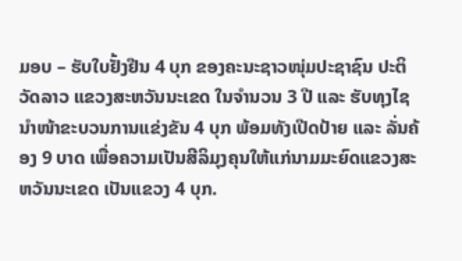ມອບ – ຮັບໃບຢັ້ງຢືນ 4 ບຸກ ຂອງຄະນະຊາວໜຸ່ມປະຊາຊົນ ປະຕິວັດລາວ ແຂວງສະຫວັນນະເຂດ ໃນຈໍານວນ 3 ປີ ແລະ ຮັບທຸງໄຊນໍາໜ້າຂະບວນການແຂ່ງຂັນ 4 ບຸກ ພ້ອມທັງເປີດປ້າຍ ແລະ ລັ່ນຄ້ອງ 9 ບາດ ເພື່ອຄວາມເປັນສີລິມຸງຄຸນໃຫ້ແກ່ນາມມະຍົດແຂວງສະຫວັນນະເຂດ ເປັນແຂວງ 4 ບຸກ.